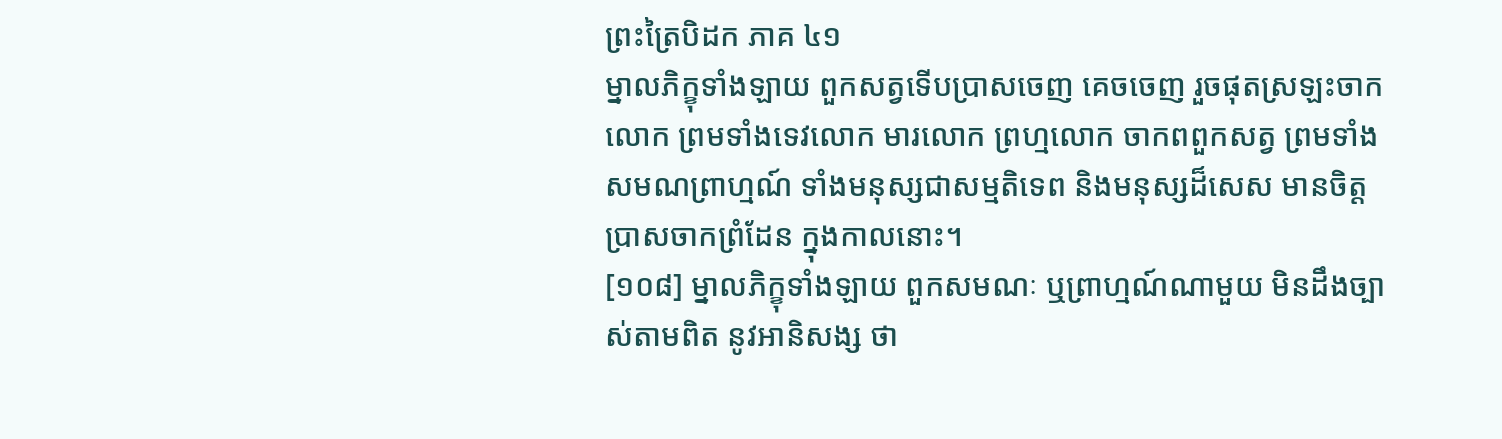ព្រះត្រៃបិដក ភាគ ៤១
ម្នាលភិក្ខុទាំងឡាយ ពួកសត្វទើបប្រាសចេញ គេចចេញ រួចផុតស្រឡះចាកលោក ព្រមទាំងទេវលោក មារលោក ព្រហ្មលោក ចាកពពួកសត្វ ព្រមទាំងសមណព្រាហ្មណ៍ ទាំងមនុស្សជាសម្មតិទេព និងមនុស្សដ៏សេស មានចិត្តប្រាសចាកព្រំដែន ក្នុងកាលនោះ។
[១០៨] ម្នាលភិក្ខុទាំងឡាយ ពួកសមណៈ ឬព្រាហ្មណ៍ណាមួយ មិនដឹងច្បាស់តាមពិត នូវអានិសង្ស ថា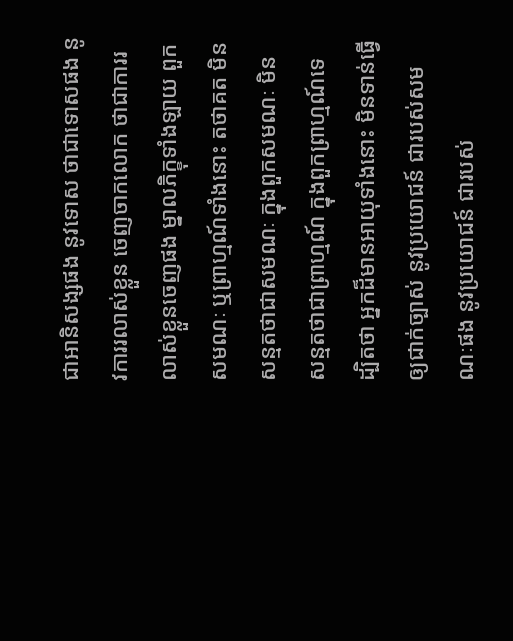ជាអានិសង្សផង នូវទោស ថាជាទោសផង នូវការរលាស់ខ្លួន ចេញចាកលោក ថាជាការរលាស់ខ្លួនចេញផង ម្នាលភិក្ខុទាំងឡាយ ពួកសមណៈ ឬព្រាហ្មណ៍ទាំងនោះ តថាគត មិនសន្មតថាជាសមណៈ ក្នុងពួកសមណៈ មិនសន្មតថាជាព្រាហ្មណ៍ ក្នុងពួកព្រាហ្មណ៍ទេ ដ្បិតថា អ្នកដ៏មានអាយុទាំងនោះ មិនទាន់ធ្វើឲ្យជាក់ច្បាស់ នូវប្រយោជន៍ ជារបស់សមណៈផង នូវប្រយោជន៍ ជារបស់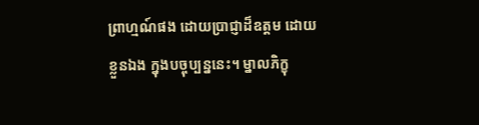ព្រាហ្មណ៍ផង ដោយប្រាជ្ញាដ៏ឧត្ដម ដោយខ្លួនឯង ក្នុងបច្ចុប្បន្ននេះ។ ម្នាលភិក្ខុ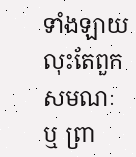ទាំងឡាយ លុះតែពួកសមណៈ ឬ ព្រា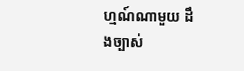ហ្មណ៍ណាមួយ ដឹងច្បាស់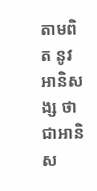តាមពិត នូវអានិសង្ស ថាជាអានិស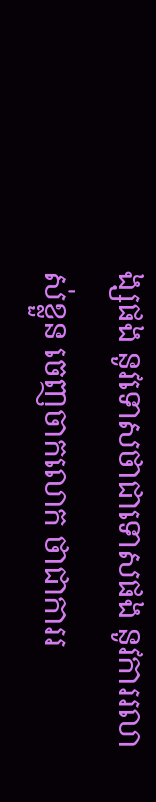ង្សផង នូវទោសថាជាទោសផង នូវការរលាស់ខ្លួន ចេញចាកលោក ថាជាការរ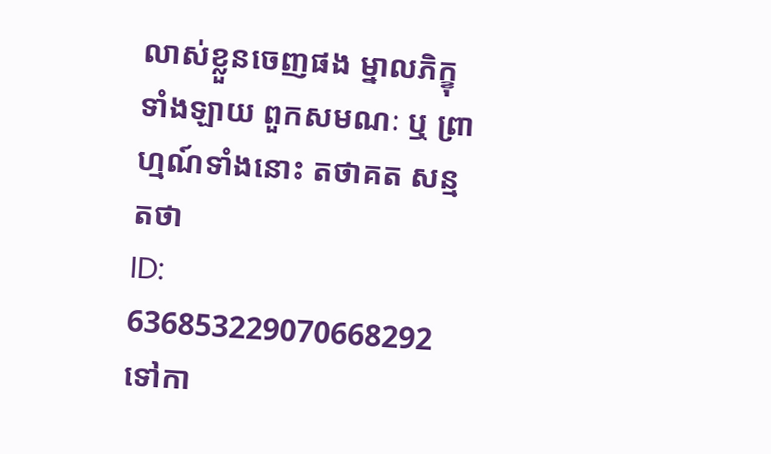លាស់ខ្លួនចេញផង ម្នាលភិក្ខុទាំងឡាយ ពួកសមណៈ ឬ ព្រាហ្មណ៍ទាំងនោះ តថាគត សន្មតថា
ID: 636853229070668292
ទៅកា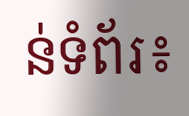ន់ទំព័រ៖